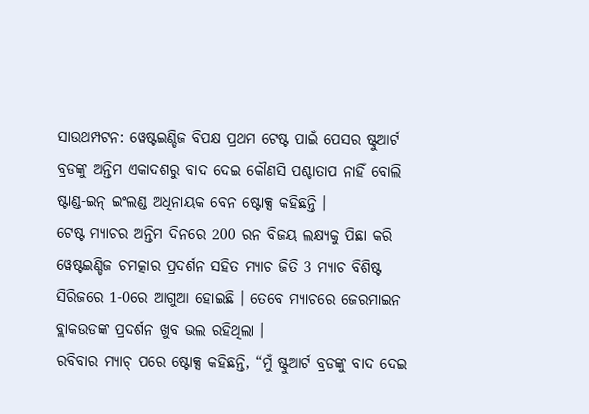ସାଉଥମ୍ପଟନ: ୱେଷ୍ଟଇଣ୍ଡିଜ ବିପକ୍ଷ ପ୍ରଥମ ଟେଷ୍ଟ ପାଇଁ ପେସର ଷ୍ଟୁଆର୍ଟ ବ୍ରଡଙ୍କୁ ଅନ୍ତିମ ଏକାଦଶରୁ ବାଦ ଦେଇ କୌଣସି ପଶ୍ଚାତାପ ନାହିଁ ବୋଲି ଷ୍ଟାଣ୍ଡ-ଇନ୍ ଇଂଲଣ୍ଡ ଅଧିନାୟକ ବେନ ଷ୍ଟୋକ୍ସ କହିଛନ୍ତି ।
ଟେଷ୍ଟ ମ୍ୟାଚର ଅନ୍ତିମ ଦିନରେ 200 ରନ ବିଜୟ ଲକ୍ଷ୍ୟକୁ ପିଛା କରି ୱେଷ୍ଟଇଣ୍ଡିଜ ଚମତ୍କାର ପ୍ରଦର୍ଶନ ସହିତ ମ୍ୟାଚ ଜିତି 3 ମ୍ୟାଚ ବିଶିଷ୍ଟ ସିରିଜରେ 1-0ରେ ଆଗୁଆ ହୋଇଛି । ତେବେ ମ୍ୟାଚରେ ଜେରମାଇନ ବ୍ଲାକଉଡଙ୍କ ପ୍ରଦର୍ଶନ ଖୁବ ଭଲ ରହିଥିଲା ।
ରବିବାର ମ୍ୟାଚ୍ ପରେ ଷ୍ଟୋକ୍ସ କହିଛନ୍ତି, “ମୁଁ ଷ୍ଟୁଆର୍ଟ ବ୍ରଡଙ୍କୁ ବାଦ ଦେଇ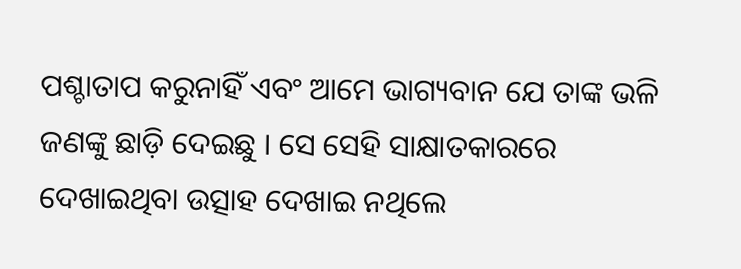ପଶ୍ଚାତାପ କରୁନାହିଁ ଏବଂ ଆମେ ଭାଗ୍ୟବାନ ଯେ ତାଙ୍କ ଭଳି ଜଣଙ୍କୁ ଛାଡ଼ି ଦେଇଛୁ । ସେ ସେହି ସାକ୍ଷାତକାରରେ ଦେଖାଇଥିବା ଉତ୍ସାହ ଦେଖାଇ ନଥିଲେ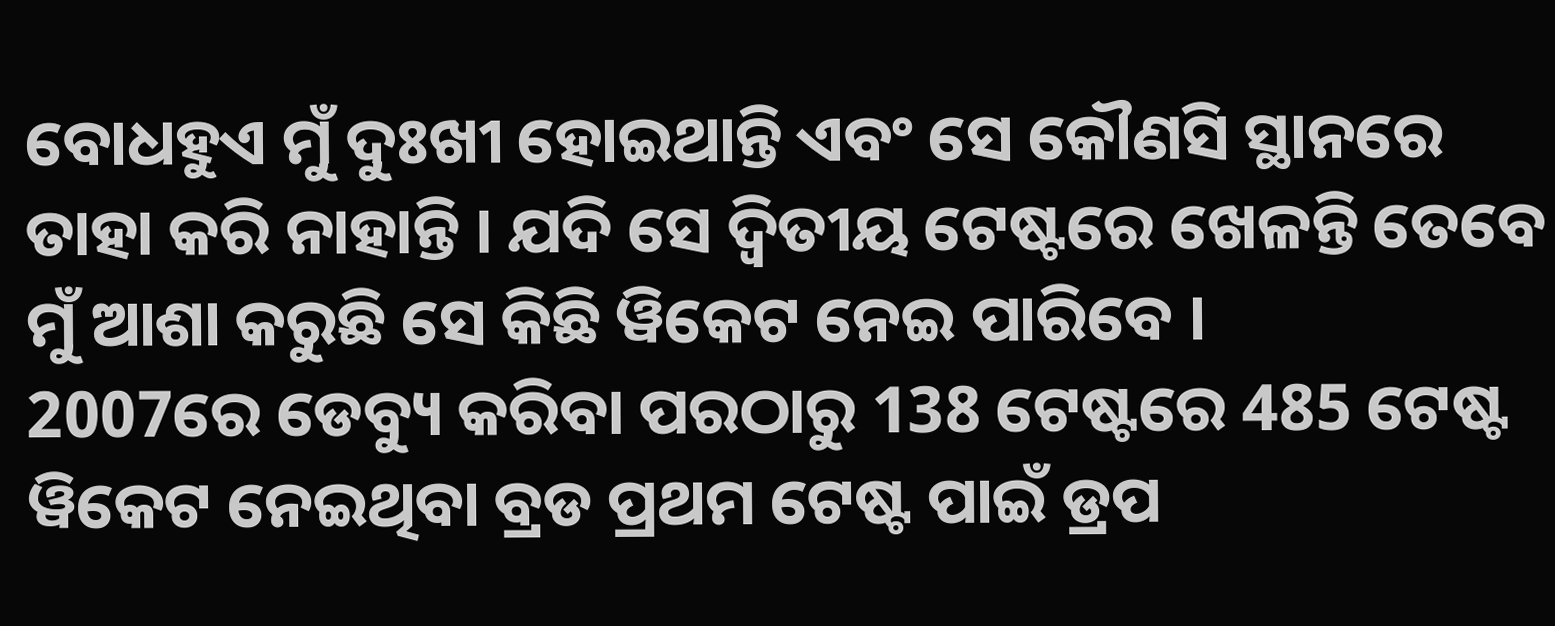ବୋଧହୁଏ ମୁଁ ଦୁଃଖୀ ହୋଇଥାନ୍ତି ଏବଂ ସେ କୌଣସି ସ୍ଥାନରେ ତାହା କରି ନାହାନ୍ତି । ଯଦି ସେ ଦ୍ବିତୀୟ ଟେଷ୍ଟରେ ଖେଳନ୍ତି ତେବେ ମୁଁ ଆଶା କରୁଛି ସେ କିଛି ୱିକେଟ ନେଇ ପାରିବେ ।
2007ରେ ଡେବ୍ୟୁ କରିବା ପରଠାରୁ 138 ଟେଷ୍ଟରେ 485 ଟେଷ୍ଟ ୱିକେଟ ନେଇଥିବା ବ୍ରଡ ପ୍ରଥମ ଟେଷ୍ଟ ପାଇଁ ଡ୍ରପ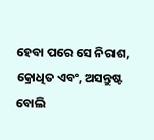ହେବା ପରେ ସେ ନିରାଶ, କ୍ରୋଧିତ ଏବଂ, ଅସନ୍ତୁଷ୍ଟ ବୋଲି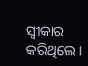ସ୍ବୀକାର କରିଥିଲେ।